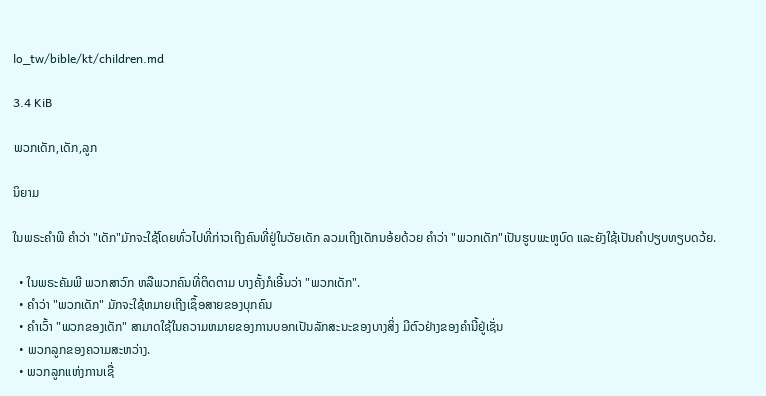lo_tw/bible/kt/children.md

3.4 KiB

ພວກເດັກ,ເດັກ,ລູກ

ນິຍາມ

ໃນພຣະຄຳພີ ຄຳວ່າ "ເດັກ"ມັກຈະໃຊ້ໂດຍທົ່ວໄປທີ່ກ່າວເຖີງຄົນທີ່ຢູ່ໃນວັຍເດັກ ລວມເຖີງເດັກນອ້ຍດ້ວຍ ຄຳວ່າ "ພວກເດັກ"ເປັນຮູບພະຫູບົດ ແລະຍັງໃຊ້ເປັນຄຳປຽບທຽບດວ້ຍ.

  • ໃນພຣະຄັມພີ ພວກສາວົກ ຫລືພວກຄົນທີ່ຕິດຕາມ ບາງຄັ້ງກໍເອີ້ນວ່າ "ພວກເດັກ".
  • ຄຳວ່າ "ພວກເດັກ" ມັກຈະໃຊ້ຫມາຍເຖີງເຊຶ້ອສາຍຂອງບຸກຄົນ
  • ຄຳເວົ້າ "ພວກຂອງເດັກ" ສາມາດໃຊ້ໃນຄວາມຫມາຍຂອງການບອກເປັນລັກສະນະຂອງບາງສິ່ງ ມີຕົວຢ່າງຂອງຄຳນີ້ຢູ່ເຊັ່ນ
  • ພວກລູກຂອງຄວາມສະຫວ່າງ.
  • ພວກລູກແຫ່ງການເຊື່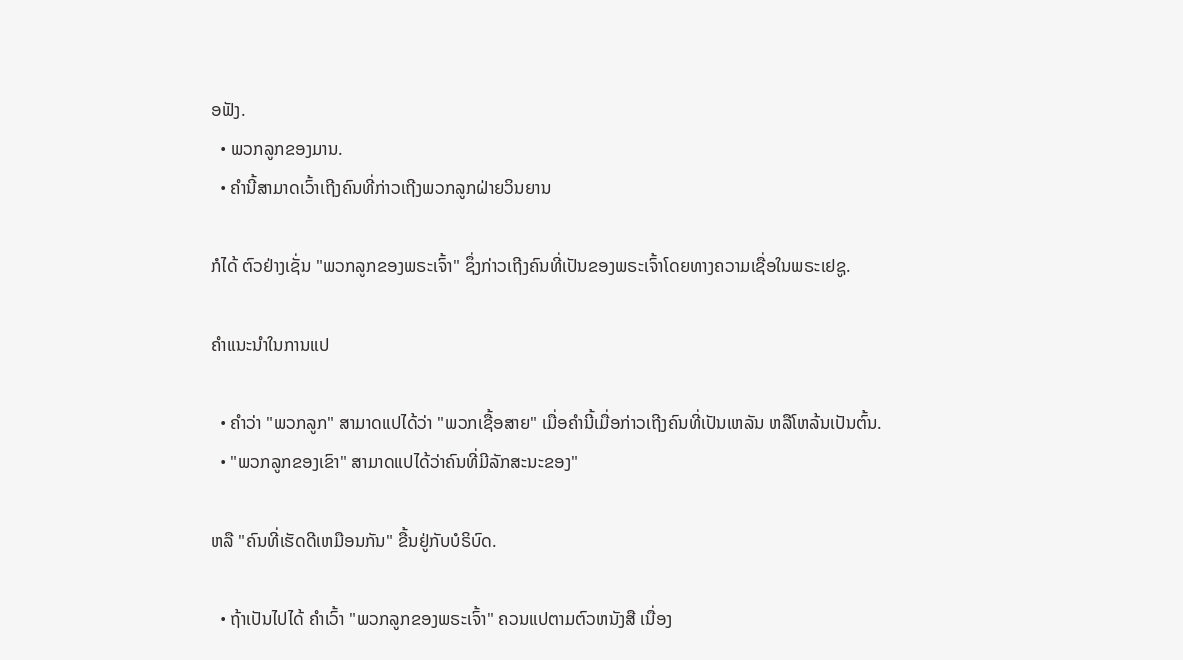ອຟັງ.
  • ພວກລູກຂອງມານ.
  • ຄຳນີ້ສາມາດເວົ້າເຖີງຄົນທີ່ກ່າວເຖີງພວກລູກຝ່າຍວິນຍານ

ກໍໄດ້ ຕົວຢ່າງເຊັ່ນ "ພວກລູກຂອງພຣະເຈົ້າ" ຊຶ່ງກ່າວເຖີງຄົນທີ່ເປັນຂອງພຣະເຈົ້າໂດຍທາງຄວາມເຊື່ອໃນພຣະເຢຊູ.

ຄຳແນະນຳໃນການແປ

  • ຄຳວ່າ "ພວກລູກ" ສາມາດແປໄດ້ວ່າ "ພວກເຊື້ອສາຍ" ເມື່ອຄຳນີ້ເມື່ອກ່າວເຖີງຄົນທີ່ເປັນເຫລັນ ຫລືໂຫລ້ນເປັນຕົ້ນ.
  • "ພວກລູກຂອງເຂົາ" ສາມາດແປໄດ້ວ່າຄົນທີ່ມີລັກສະນະຂອງ"

ຫລື "ຄົນທີ່ເຮັດດີເຫມືອນກັນ" ຂື້ນຢູ່ກັບບໍຣິບົດ.

  • ຖ້າເປັນໄປໄດ້ ຄຳເວົ້າ "ພວກລູກຂອງພຣະເຈົ້າ" ຄວນແປຕາມຕົວຫນັງສື ເນື່ອງ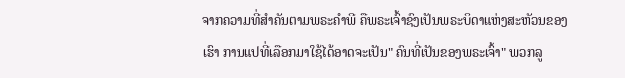ຈາກຄວາມທີ່ສຳຄັນຕາມພຣະຄຳພີ ຄືພຣະເຈົ້າຊົງເປັນພຣະບິດາແຫ່ງສະຫັວນຂອງເຮົາ ການແປທີ່ເລືອກມາໃຊ້ໄດ້ອາດຈະເປັນ" ຄົນທີ່ເປັນຂອງພຣະເຈົ້າ" ພວກລູ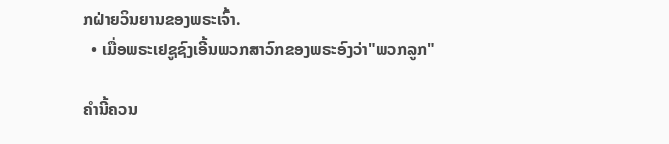ກຝ່າຍວິນຍານຂອງພຣະເຈົ້າ.
  • ເມື່ອພຣະເຢຊູຊົງເອີ້ນພວກສາວົກຂອງພຣະອົງວ່າ"ພວກລູກ"

ຄຳນີ້ຄວນ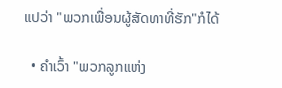ແປວ່າ "ພວກເພື່ອນຜູ້ສັດທາທີ່ຮັກ"ກໍໄດ້

  • ຄຳເວົ້າ "ພວກລູກແຫ່ງ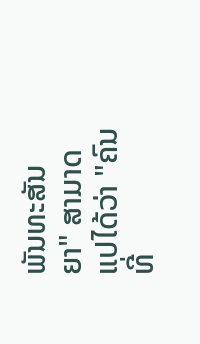ພັນທະສັນຍາ" ສາມາດແປໄດ້ວ່າ "ຄົນທີ່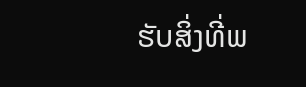ຮັບສິ່ງທີ່ພ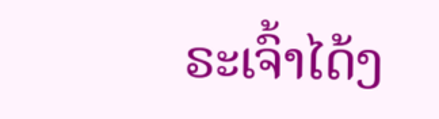ຣະເຈົ້າໄດ້ງ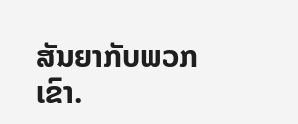ສັນຍາກັບພວກເຂົາ.